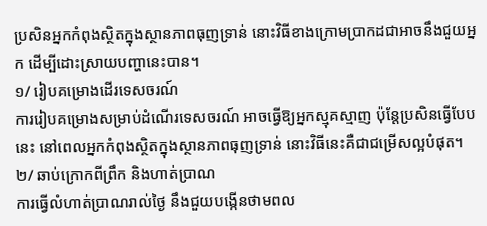ប្រសិនអ្នកកំពុងស្ថិតក្នុងស្ថានភាពធុញទ្រាន់ នោះវិធីខាងក្រោមប្រាកដជាអាចនឹងជួយអ្នក ដើម្បីដោះស្រាយបញ្ហានេះបាន។
១/ រៀបគម្រោងដើរទេសចរណ៍
ការរៀបគម្រោងសម្រាប់ដំណើរទេសចរណ៍ អាចធ្វើឱ្យអ្នកស្មុគស្មាញ ប៉ុន្ដែប្រសិនធ្វើបែបនេះ នៅពេលអ្នកកំពុងស្ថិតក្នុងស្ថានភាពធុញទ្រាន់ នោះវិធីនេះគឺជាជម្រើសល្អបំផុត។
២/ ឆាប់ក្រោកពីព្រឹក និងហាត់ប្រាណ
ការធ្វើលំហាត់ប្រាណរាល់ថ្ងៃ នឹងជួយបង្កើនថាមពល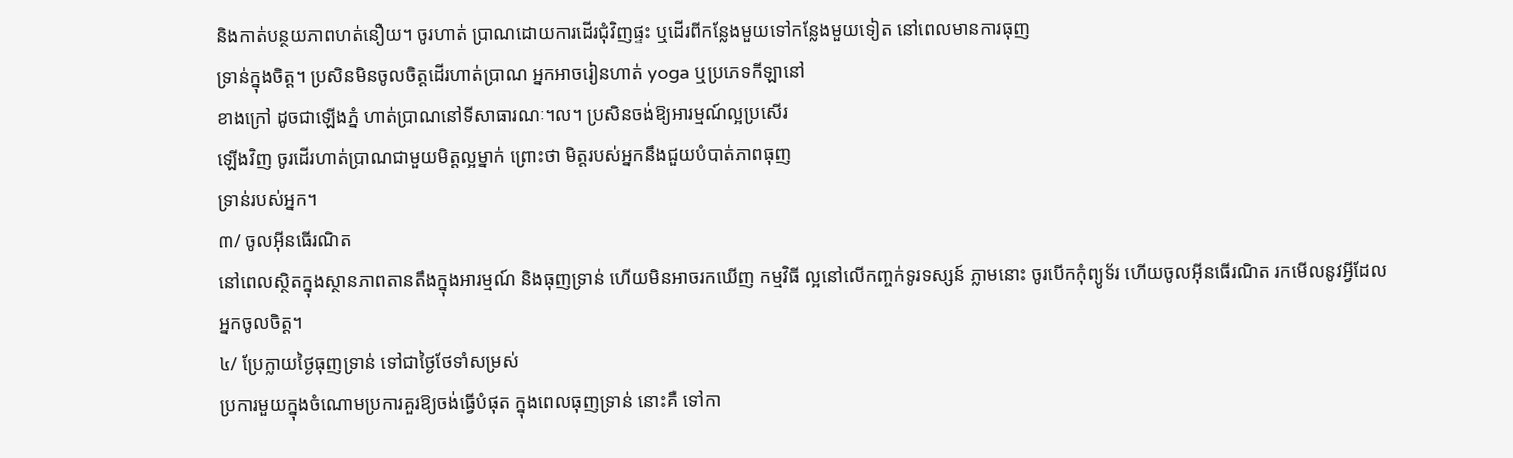និងកាត់បន្ថយភាពហត់នឿយ។ ចូរហាត់ ប្រាណដោយការដើរជុំវិញផ្ទះ ឬដើរពីកន្លែងមួយទៅកន្លែងមួយទៀត នៅពេលមានការធុញ
ទ្រាន់ក្នុងចិត្ត។ ប្រសិនមិនចូលចិត្តដើរហាត់ប្រាណ អ្នកអាចរៀនហាត់ yoga ឬប្រភេទកីឡានៅ
ខាងក្រៅ ដូចជាឡើងភ្នំ ហាត់ប្រាណនៅទីសាធារណៈ។ល។ ប្រសិនចង់ឱ្យអារម្មណ៍ល្អប្រសើរ
ឡើងវិញ ចូរដើរហាត់ប្រាណជាមួយមិត្ដល្អម្នាក់ ព្រោះថា មិត្តរបស់អ្នកនឹងជួយបំបាត់ភាពធុញ
ទ្រាន់របស់អ្នក។
៣/ ចូលអ៊ីនធើរណិត
នៅពេលស្ថិតក្នុងស្ថានភាពតានតឹងក្នុងអារម្មណ៍ និងធុញទ្រាន់ ហើយមិនអាចរកឃើញ កម្មវិធី ល្អនៅលើកញ្ចក់ទូរទស្សន៍ ភ្លាមនោះ ចូរបើកកុំព្យូទ័រ ហើយចូលអ៊ីនធើរណិត រកមើលនូវអ្វីដែល
អ្នកចូលចិត្ត។
៤/ ប្រែក្លាយថ្ងៃធុញទ្រាន់ ទៅជាថ្ងៃថែទាំសម្រស់
ប្រការមួយក្នុងចំណោមប្រការគួរឱ្យចង់ធ្វើបំផុត ក្នុងពេលធុញទ្រាន់ នោះគឺ ទៅកា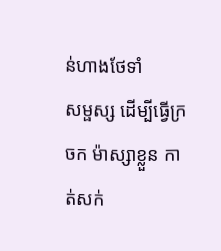ន់ហាងថែទាំ
សម្ផស្ស ដើម្បីធ្វើក្រចក ម៉ាស្សាខ្លួន កាត់សក់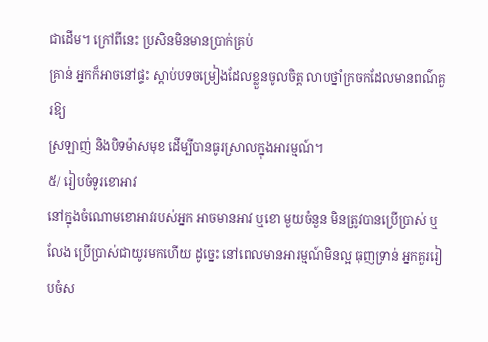ជាដើម។ ក្រៅពីនេះ ប្រសិនមិនមានប្រាក់គ្រប់
គ្រាន់ អ្នកក៏អាចនៅផ្ទះ ស្ដាប់បទចម្រៀងដែលខ្លួនចូលចិត្ត លាបថ្នាំក្រចកដែលមានពណ៌គួរឱ្យ
ស្រឡាញ់ និងបិទម៉ាសមុខ ដើម្បីបានធូរស្រាលក្នុងអារម្មណ៍។
៥/ រៀបចំទូរខោអាវ
នៅក្នុងចំណោមខោអាវរបស់អ្នក អាចមានអាវ ឬខោ មួយចំនួន មិនត្រូវបានប្រើប្រាស់ ឬលែង ប្រើប្រាស់ជាយូរមកហើយ ដូច្នេះ នៅពេលមានអារម្មណ៍មិនល្អ ធុញទ្រាន់ អ្នកគួររៀបចំស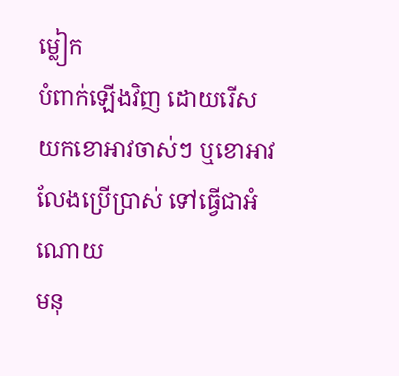ម្លៀក
បំពាក់ឡើងវិញ ដោយរើសយកខោអាវចាស់ៗ ឬខោអាវលែងប្រើប្រាស់ ទៅធ្វើជាអំណោយ
មនុ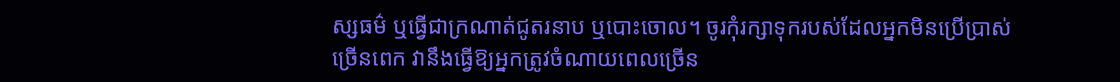ស្សធម៌ ឬធ្វើជាក្រណាត់ជូតរនាប ឬបោះចោល។ ចូរកុំរក្សាទុករបស់ដែលអ្នកមិនប្រើប្រាស់
ច្រើនពេក វានឹងធ្វើឱ្យអ្នកត្រូវចំណាយពេលច្រើន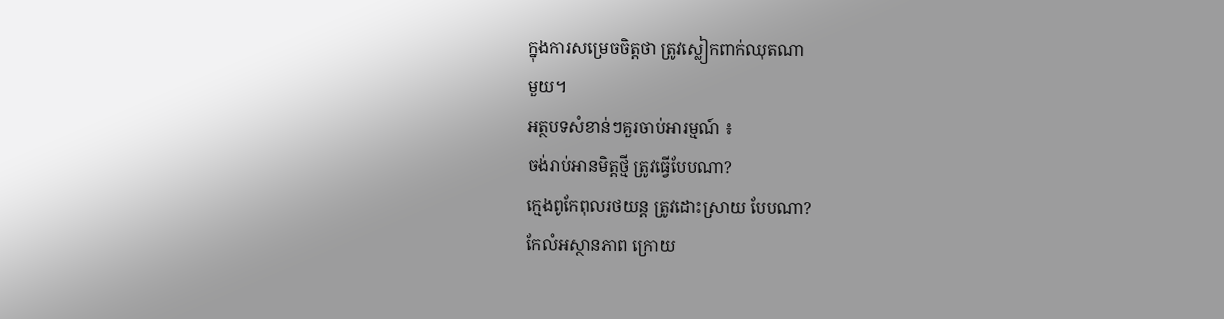ក្នុងការសម្រេចចិត្តថា ត្រូវស្លៀកពាក់ឈុតណា
មួយ។
អត្ថបទសំខាន់ៗគួរចាប់អារម្មណ៍ ៖
ចង់រាប់អានមិត្តថ្មី ត្រូវធ្វើបែបណា?
ក្មេងពូកែពុលរថយន្ដ ត្រូវដោះស្រាយ បែបណា?
កែលំអស្ថានភាព ក្រោយ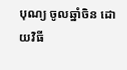បុណ្យ ចូលឆ្នាំចិន ដោយវិធី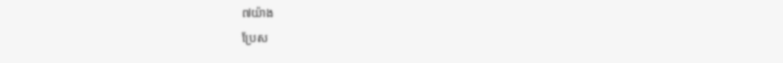៧យ៉ាង
ប្រែស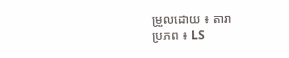ម្រួលដោយ ៖ តារា
ប្រភព ៖ LS